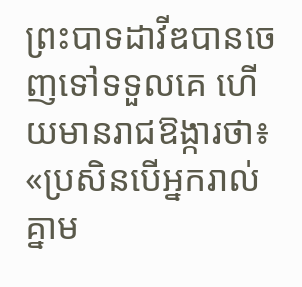ព្រះបាទដាវីឌបានចេញទៅទទួលគេ ហើយមានរាជឱង្ការថា៖ «ប្រសិនបើអ្នករាល់គ្នាម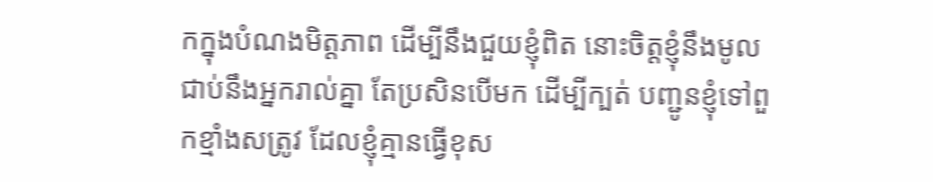កក្នុងបំណងមិត្តភាព ដើម្បីនឹងជួយខ្ញុំពិត នោះចិត្តខ្ញុំនឹងមូលជាប់នឹងអ្នករាល់គ្នា តែប្រសិនបើមក ដើម្បីក្បត់ បញ្ជូនខ្ញុំទៅពួកខ្មាំងសត្រូវ ដែលខ្ញុំគ្មានធ្វើខុស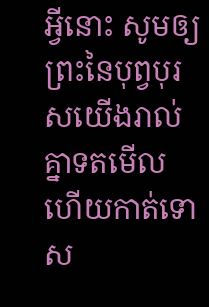អ្វីនោះ សូមឲ្យព្រះនៃបុព្វបុរសយើងរាល់គ្នាទតមើល ហើយកាត់ទោស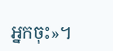អ្នកចុះ»។